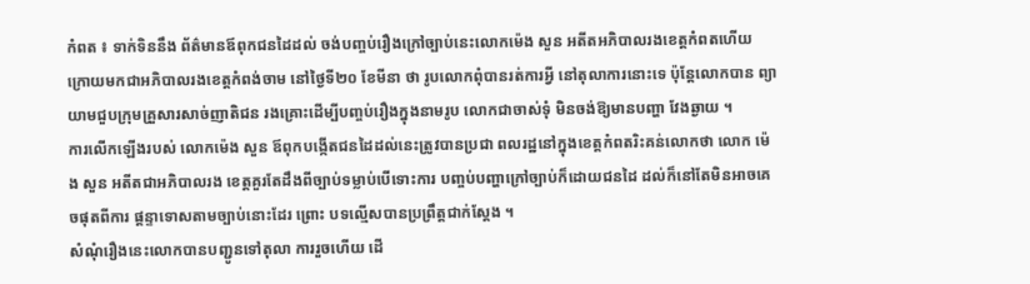កំពត ៖ ទាក់ទិននឹង ព័ត៌មានឪពុកជនដៃដល់ ចង់បញ្ចប់រឿងក្រៅច្បាប់នេះលោកម៉េង សួន អតីតអភិបាលរងខេត្ដកំពតហើយ ក្រោយមកជាអភិបាលរងខេត្ដកំពង់ចាម នៅថ្ងៃទី២០ ខែមីនា ថា រូបលោកពុំបានរត់ការអ្វី នៅតុលាការនោះទេ ប៉ុន្ដែលោកបាន ព្យាយាមជួបក្រុមគ្រួសារសាច់ញាតិជន រងគ្រោះដើម្បីបញ្ចប់រឿងក្នុងនាមរូប លោកជាចាស់ទុំ មិនចង់ឱ្យមានបញ្ហា វែងឆ្ងាយ ។
ការលើកឡើងរបស់ លោកម៉េង សួន ឪពុកបង្កើតជនដៃដល់នេះត្រូវបានប្រជា ពលរដ្ឋនៅក្នុងខេត្ដកំពតរិះគន់លោកថា លោក ម៉េង សួន អតីតជាអភិបាលរង ខេត្ដគួរតែដឹងពីច្បាប់ទម្លាប់បើទោះការ បញ្ចប់បញ្ហាក្រៅច្បាប់ក៏ដោយជនដៃ ដល់ក៏នៅតែមិនអាចគេចផុតពីការ ផ្ដន្ទាទោសតាមច្បាប់នោះដែរ ព្រោះ បទល្មើសបានប្រព្រឹត្ដជាក់ស្ដែង ។
សំណុំរឿងនេះលោកបានបញ្ជូនទៅតុលា ការរួចហើយ ដើ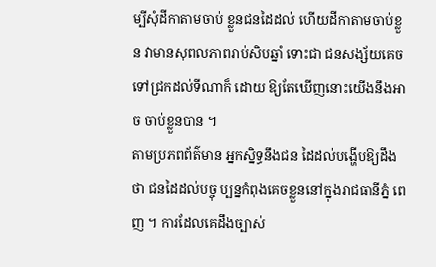ម្បីសុំដីកាតាមចាប់ ខ្លួនជនដៃដល់ ហើយដីកាតាមចាប់ខ្លួន វាមានសុពលភាពរាប់សិបឆ្នាំ ទោះជា ជនសង្ស័យគេចទៅជ្រកដល់ទីណាក៏ ដោយ ឱ្យតែឃើញនោះយើងនឹងអាច ចាប់ខ្លួនបាន ។
តាមប្រភពព័ត៌មាន អ្នកស្និទ្ធនឹងជន ដៃដល់បង្ហើបឱ្យដឹងថា ជនដៃដល់បច្ចុ ប្បន្នកំពុងគេចខ្លួននៅក្នុងរាជធានីភ្នំ ពេញ ។ ការដែលគេដឹងច្បាស់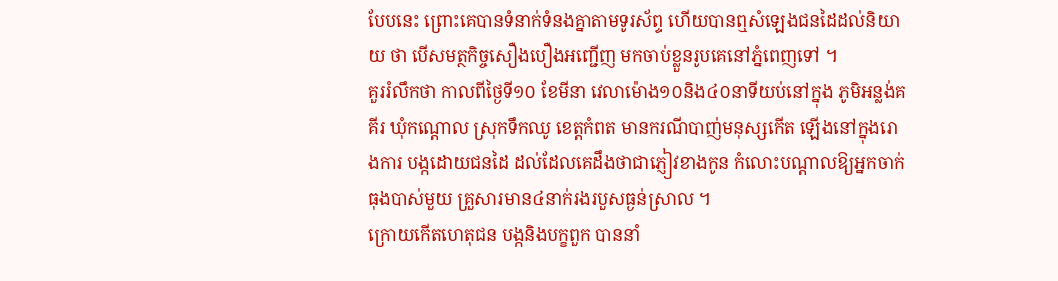បែបនេះ ព្រោះគេបានទំនាក់ទំនងគ្នាតាមទូរស័ព្ទ ហើយបានឮសំឡេងជនដៃដល់និយាយ ថា បើសមត្ថកិច្ចសឿងបឿងអញ្ជើញ មកចាប់ខ្លួនរូបគេនៅភ្នំពេញទៅ ។
គួររំលឹកថា កាលពីថ្ងៃទី១០ ខែមីនា វេលាម៉ោង១០និង៤០នាទីយប់នៅក្នុង ភូមិអន្លង់គគីរ ឃុំកណ្ដោល ស្រុកទឹកឈូ ខេត្ដកំពត មានករណីបាញ់មនុស្សកើត ឡើងនៅក្នុងរោងការ បង្កដោយជនដៃ ដល់ដែលគេដឹងថាជាភ្ញៀវខាងកូន កំលោះបណ្ដាលឱ្យអ្នកចាក់ធុងបាស់មួយ គ្រួសារមាន៤នាក់រងរបួសធ្ងន់ស្រាល ។
ក្រោយកើតហេតុជន បង្កនិងបក្ខពួក បាននាំ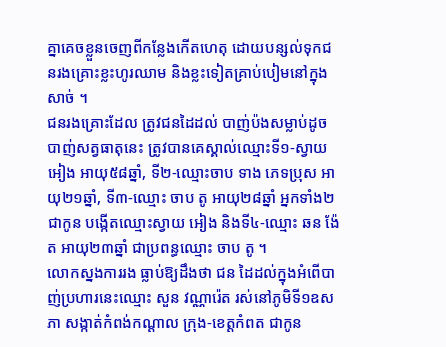គ្នាគេចខ្លួនចេញពីកន្លែងកើតហេតុ ដោយបន្សល់ទុកជនរងគ្រោះខ្លះហូរឈាម និងខ្លះទៀតគ្រាប់បៀមនៅក្នុងសាច់ ។
ជនរងគ្រោះដែល ត្រូវជនដៃដល់ បាញ់ប៉ងសម្លាប់ដូចបាញ់សត្វធាតុនេះ ត្រូវបានគេស្គាល់ឈ្មោះទី១-ស្វាយ អៀង អាយុ៥៨ឆ្នាំ, ទី២-ឈ្មោះចាប ទាង ភេទប្រុស អាយុ២១ឆ្នាំ, ទី៣-ឈ្មោះ ចាប តូ អាយុ២៨ឆ្នាំ អ្នកទាំង២ជាកូន បង្កើតឈ្មោះស្វាយ អៀង និងទី៤-ឈ្មោះ ឆន ង៉ែត អាយុ២៣ឆ្នាំ ជាប្រពន្ធឈ្មោះ ចាប តូ ។
លោកស្នងការរង ធ្លាប់ឱ្យដឹងថា ជន ដៃដល់ក្នុងអំពើបាញ់ប្រហារនេះឈ្មោះ សួន វណ្ណារ៉េត រស់នៅភូមិទី១ឧសភា សង្កាត់កំពង់កណ្ដាល ក្រុង-ខេត្ដកំពត ជាកូន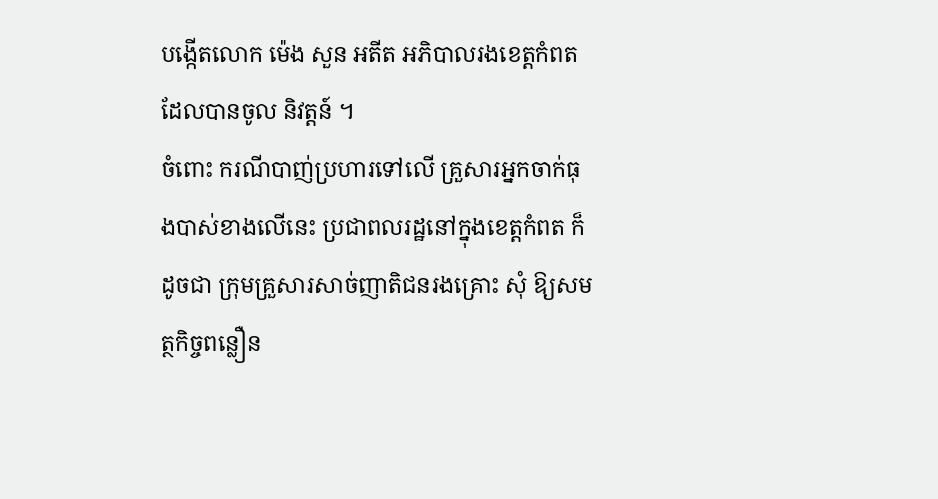បង្កើតលោក ម៉េង សួន អតីត អភិបាលរងខេត្ដកំពតដែលបានចូល និវត្ដន៍ ។
ចំពោះ ករណីបាញ់ប្រហារទៅលើ គ្រួសារអ្នកចាក់ធុងបាស់ខាងលើនេះ ប្រជាពលរដ្ឋនៅក្នុងខេត្ដកំពត ក៏ដូចជា ក្រុមគ្រួសារសាច់ញាតិជនរងគ្រោះ សុំ ឱ្យសមត្ថកិច្ចពន្លឿន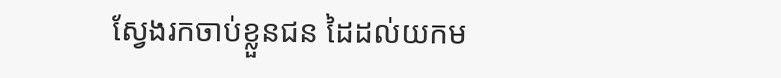ស្វែងរកចាប់ខ្លួនជន ដៃដល់យកម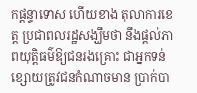កផ្ដន្ទាទោស ហើយខាង តុលាការខេត្ដ ប្រជាពលរដ្ឋសង្ឃឹមថា នឹងផ្ដល់ភាពយុត្ដិធម៌ឱ្យជនរងគ្រោះ ជាអ្នកទន់ខ្សោយត្រូវជនកំណាចមាន ប្រាក់បា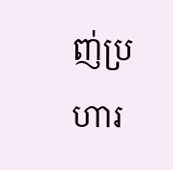ញ់ប្រហារ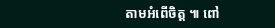តាមអំពើចិត្ដ ៕ ពៅ